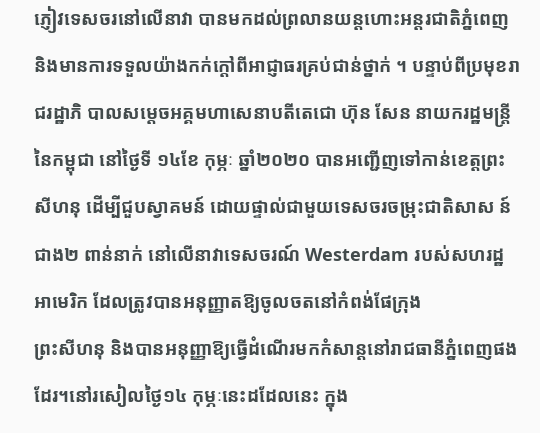ភ្ញៀវទេសចរនៅលើនាវា បានមកដល់ព្រលានយន្តហោះអន្តរជាតិភ្នំពេញ និងមានការទទួលយ៉ាងកក់ក្តៅពីអាជ្ញាធរគ្រប់ជាន់ថ្នាក់ ។ បន្ទាប់ពីប្រមុខរាជរដ្ឋាភិ បាលសម្តេចអគ្គមហាសេនាបតីតេជោ ហ៊ុន សែន នាយករដ្ឋមន្រ្តីនៃកម្ពុជា នៅថ្ងៃទី ១៤ខែ កុម្ភៈ ឆ្នាំ២០២០ បានអញ្ជើញទៅកាន់ខេត្តព្រះសីហនុ ដើម្បីជួបស្វាគមន៍ ដោយផ្ទាល់ជាមួយទេសចរចម្រុះជាតិសាស ន៍ជាង២ ពាន់នាក់ នៅលើនាវាទេសចរណ៍ Westerdam របស់សហរដ្ឋអាមេរិក ដែលត្រូវបានអនុញ្ញាតឱ្យចូលចតនៅកំពង់ផែក្រុង
ព្រះសីហនុ និងបានអនុញ្ញាឱ្យធ្វើដំណើរមកកំសាន្តនៅរាជធានីភ្នំពេញផងដែរ។នៅរសៀលថ្ងៃ១៤ កុម្ភៈនេះដដែលនេះ ក្នុង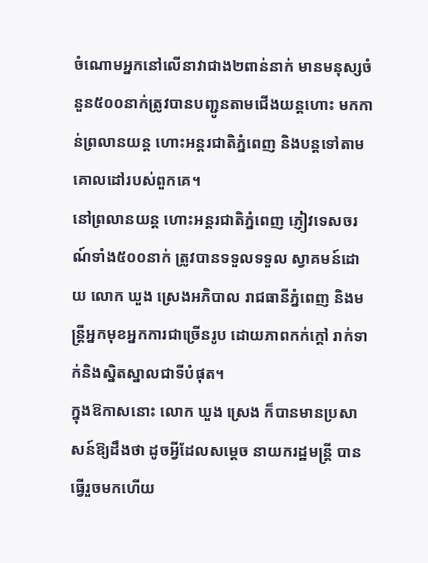ចំណោមអ្នកនៅលើនាវាជាង២ពាន់នាក់ មានមនុស្សចំនួន៥០០នាក់ត្រូវបានបញ្ជូនតាមជើងយន្តហោះ មកកាន់ព្រលានយន្ត ហោះអន្តរជាតិភ្នំពេញ និងបន្តទៅតាមគោលដៅរបស់ពួកគេ។
នៅព្រលានយន្ត ហោះអន្តរជាតិភ្នំពេញ ភ្ញៀវទេសចរណ៍ទាំង៥០០នាក់ ត្រូវបានទទួលទទួល ស្វាគមន៍ដោយ លោក ឃួង ស្រេងអភិបាល រាជធានីភ្នំពេញ និងមន្រ្តីអ្នកមុខអ្នកការជាច្រើនរូប ដោយភាពកក់ក្តៅ រាក់ទាក់និងស្និតស្នាលជាទីបំផុត។
ក្នុងឱកាសនោះ លោក ឃួង ស្រេង ក៏បានមានប្រសាសន៍ឱ្យដឹងថា ដូចអ្វីដែលសម្តេច នាយករដ្ឋមន្រ្តី បានធ្វើរួចមកហើយ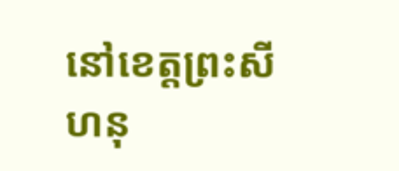នៅខេត្តព្រះសីហនុ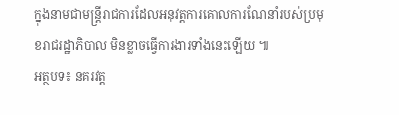ក្នុងនាមជាមន្រ្តីរាជការដែលអនុវត្តការគោលការណែនាំរបស់ប្រមុខរាជរដ្ឋាភិបាល មិនខ្លាចធ្វើការងារទាំងនេះឡើយ ៕
អត្ថបទ៖ នគរវត្ត